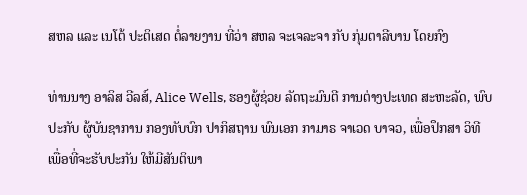ສຫລ ແລະ ເນໂຕ້ ປະຕິເສດ ຕໍ່ລາຍງານ ທີ່ວ່າ ສຫລ ຈະເຈລະຈາ ກັບ ກຸ່ມຕາລີບານ ໂດຍກົງ

ທ່ານນາງ ອາລິສ ວີລສ໌, Alice Wells, ຮອງຜູ້ຊ່ວຍ ລັດຖະມົນຕີ ການຕ່າງປະເທດ ສະຫະລັດ, ພົບປະກັບ ຜູ້ບັນຊາການ ກອງທັບບົກ ປາກິສຖານ ພົນເອກ ກາມາຣ ຈາເວດ ບາຈວ, ເພື່ອປຶກສາ ວິທີ ເພື່ອທີ່ຈະຮັບປະກັນ ໃຫ້ມີສັນຕິພາ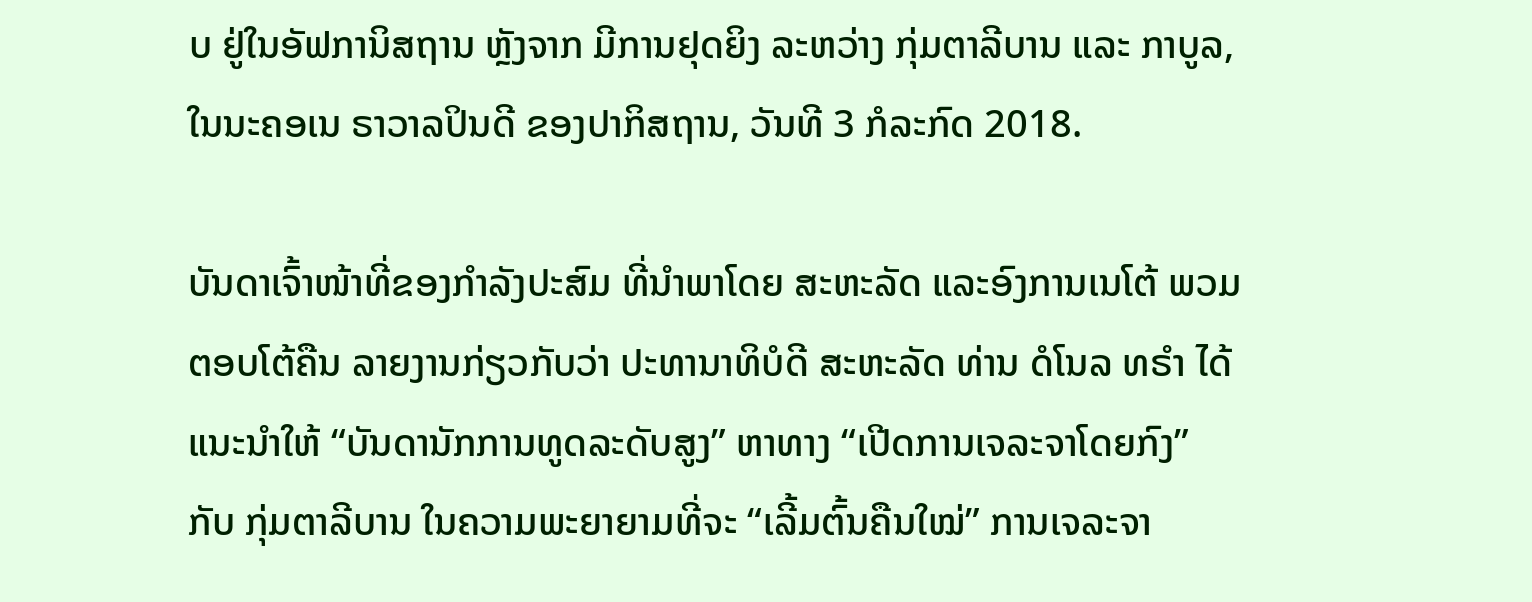ບ ຢູ່ໃນອັຟການິສຖານ ຫຼັງຈາກ ມີການຢຸດຍິງ ລະຫວ່າງ ກຸ່ມຕາລີບານ ແລະ ກາບູລ, ໃນນະຄອເນ ຣາວາລປິນດີ ຂອງປາກິສຖານ, ວັນທີ 3 ກໍລະກົດ 2018.

ບັນດາເຈົ້າໜ້າທີ່ຂອງກຳລັງປະສົມ ທີ່ນຳພາໂດຍ ສະຫະລັດ ແລະອົງການເນໂຕ້ ພວມ
ຕອບໂຕ້ຄືນ ລາຍງານກ່ຽວກັບວ່າ ປະທານາທິບໍດີ ສະຫະລັດ ທ່ານ ດໍໂນລ ທຣຳ ໄດ້
ແນະນຳໃຫ້ “ບັນດານັກການທູດລະດັບສູງ” ຫາທາງ “ເປີດການເຈລະຈາໂດຍກົງ”
ກັບ ກຸ່ມຕາລີບານ ໃນຄວາມພະຍາຍາມທີ່ຈະ “ເລີ້ມຕົ້ນຄືນໃໝ່” ການເຈລະຈາ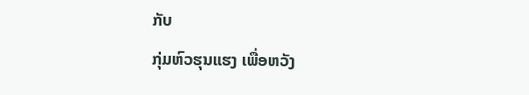ກັບ
ກຸ່ມຫົວຮຸນແຮງ ເພື່ອຫວັງ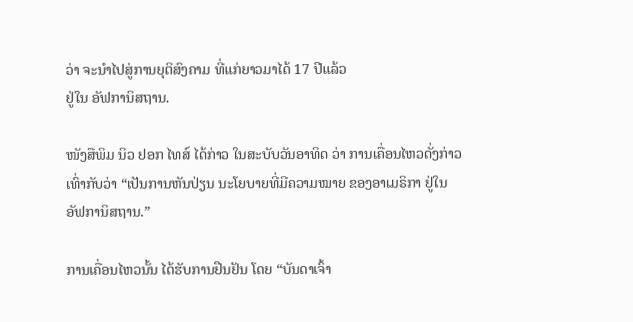ວ່າ ຈະນຳໄປສູ່ການຍຸຕິສົງຄາມ ທີ່ແກ່ຍາວມາໄດ້ 17 ປີແລ້ວ
ຢູ່ໃນ ອັຟການິສຖານ.

ໜັງສືພິມ ນິວ ຢອກ ໄທສ໌ ໄດ້ກ່າວ ໃນສະບັບວັນອາທິດ ວ່າ ການເຄື່ອນໄຫວດັ່ງກ່າວ
ເທົ່າກັບວ່າ “ເປັນການຫັນປ່ຽນ ນະໂຍບາຍທີ່ມີຄວາມໝາຍ ຂອງອາເມຣິກາ ຢູ່ໃນ
ອັຟການິສຖານ.”

ການເຄື່ອນໄຫວນັ້ນ ໄດ້ຮັບການຢືນຢັນ ໂດຍ “ບັນດາເຈົ້າ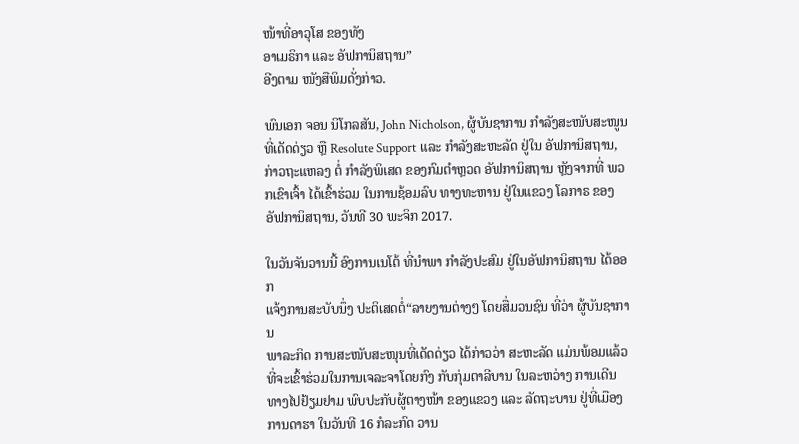ໜ້າທີ່ອາວຸໂສ ຂອງທັງ
ອາເມຣິກາ ແລະ ອັຟການິສຖານ”
ອີງຕາມ ໜັງສືພິມດັ່ງກ່າວ.

ພົນເອກ ຈອນ ນິໂກລສັນ, John Nicholson, ຜູ້ບັນຊາການ ກຳລັງສະໜັບສະໜູນທີ່ເດັດດ່ຽວ ຫຼື Resolute Support ແລະ ກຳລັງສະຫະລັດ ຢູ່ໃນ ອັຟການິສຖານ, ກ່າວຖະແຫລງ ຕໍ່ ກຳລັງພິເສດ ຂອງກົມຕຳຫຼວດ ອັຟການິສຖານ ຫຼັງຈາກທີ່ ພວກເຂົາເຈົ້າ ໄດ້ເຂົ້າຮ່ວມ ໃນການຊ້ອມລົບ ທາງທະຫານ ຢູ່ໃນແຂວງ ໂລກາຣ ຂອງອັຟການິສຖານ, ວັນທີ 30 ພະຈິກ 2017.

ໃນວັນຈັນວານນີ້ ອົງການເນໂຕ້ ທີ່ນຳພາ ກຳລັງປະສົມ ຢູ່ໃນອັຟການິສຖານ ໄດ້ອອກ
ແຈ້ງການສະບັບນຶ່ງ ປະຕິເສດຕໍ່“ລາຍງານຕ່າງໆ ໂດຍສື່ມວນຊົນ ທີ່ວ່າ ຜູ້ບັນຊາການ
ພາລະກິດ ການສະໜັບສະໜຸນທີ່ເດັດດ່ຽວ ໄດ້ກ່າວວ່າ ສະຫະລັດ ແມ່ນພ້ອມແລ້ວ
ທີ່ຈະເຂົ້າຮ່ວມໃນການເຈລະຈາໂດຍກົງ ກັບກຸ່ມຕາລີບານ ໃນລະຫວ່າງ ການເດີນ
ທາງໄປຢ້ຽມຢາມ ພົບປະກັບຜູ້ຕາງໜ້າ ຂອງແຂວງ ແລະ ລັດຖະບານ ຢູ່ທີ່ເມືອງ
ການດາຮາ ໃນວັນທີ 16 ກໍລະກົດ ວານ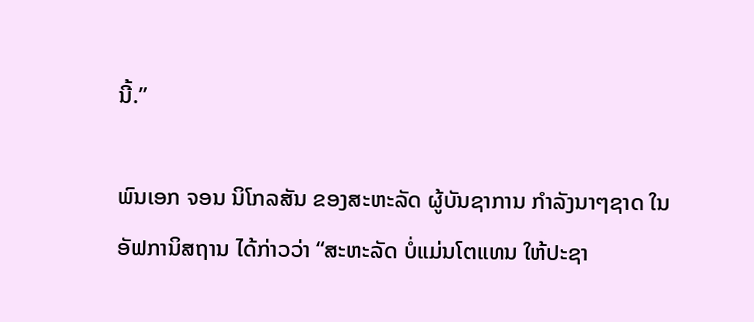ນີ້.”

ພົນເອກ ຈອນ ນິໂກລສັນ ຂອງສະຫະລັດ ຜູ້ບັນຊາການ ກຳລັງນາໆຊາດ ໃນ
ອັຟການິສຖານ ໄດ້ກ່າວວ່າ “ສະຫະລັດ ບໍ່ແມ່ນໂຕແທນ ໃຫ້ປະຊາ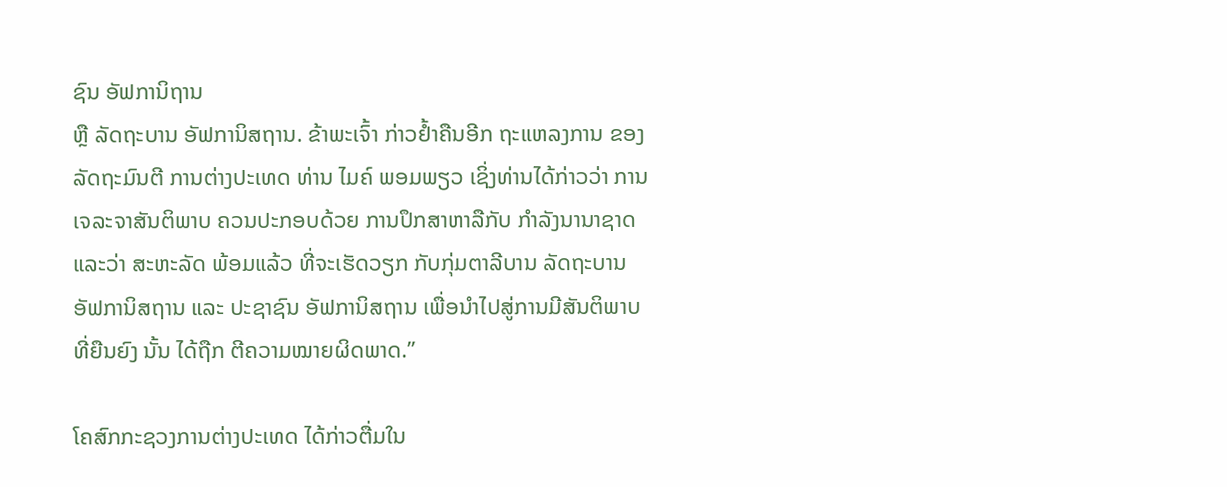ຊົນ ອັຟການິຖານ
ຫຼື ລັດຖະບານ ອັຟການິສຖານ. ຂ້າພະເຈົ້າ ກ່າວຢ້ຳຄືນອີກ ຖະແຫລງການ ຂອງ
ລັດຖະມົນຕີ ການຕ່າງປະເທດ ທ່ານ ໄມຄ໌ ພອມພຽວ ເຊິ່ງທ່ານໄດ້ກ່າວວ່າ ການ
ເຈລະຈາສັນຕິພາບ ຄວນປະກອບດ້ວຍ ການປຶກສາຫາລືກັບ ກຳລັງນານາຊາດ
ແລະວ່າ ສະຫະລັດ ພ້ອມແລ້ວ ທີ່ຈະເຮັດວຽກ ກັບກຸ່ມຕາລີບານ ລັດຖະບານ
ອັຟການິສຖານ ແລະ ປະຊາຊົນ ອັຟການິສຖານ ເພື່ອນຳໄປສູ່ການມີສັນຕິພາບ
ທີ່ຍືນຍົງ ນັ້ນ ໄດ້ຖືກ ຕີຄວາມໝາຍຜິດພາດ.”

ໂຄສົກກະຊວງການຕ່າງປະເທດ ໄດ້ກ່າວຕື່ມໃນ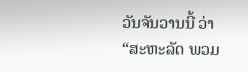ວັນຈັນວານນີ້ ວ່າ “ສະຫະລັດ ພວມ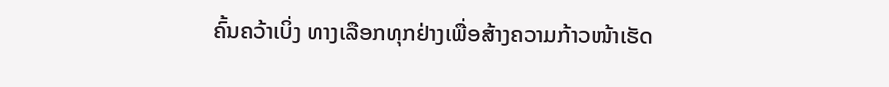ຄົ້ນຄວ້າເບິ່ງ ທາງເລືອກທຸກຢ່າງເພື່ອສ້າງຄວາມກ້າວໜ້າເຮັດ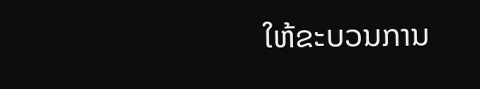ໃຫ້ຂະບວນການ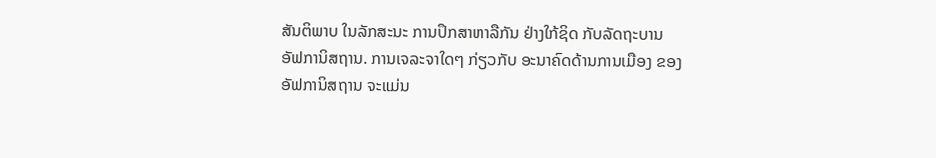ສັນຕິພາບ ໃນລັກສະນະ ການປຶກສາຫາລືກັນ ຢ່າງໃກ້ຊິດ ກັບລັດຖະບານ
ອັຟການິສຖານ. ການເຈລະຈາໃດໆ ກ່ຽວກັບ ອະນາຄົດດ້ານການເມືອງ ຂອງ
ອັຟການິສຖານ ຈະແມ່ນ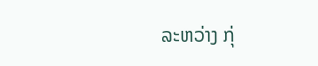ລະຫວ່າງ ກຸ່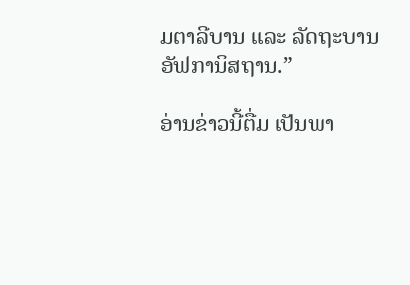ມຕາລີບານ ແລະ ລັດຖະບານ ອັຟການິສຖານ.”

ອ່ານຂ່າວນີ້ຕື່ມ ເປັນພາ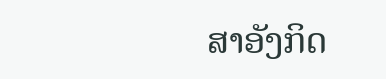ສາອັງກິດ